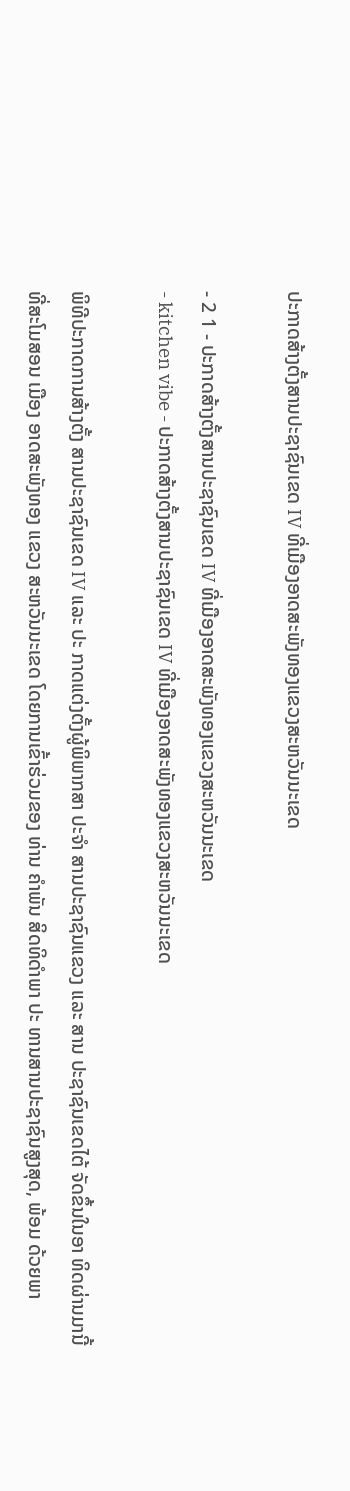ປະກາດສ້າງຕັ້ງສານປະຊາຊົນເຂດ IV ທີ່ເມືອງອາດສະພັງທອງແຂວງສະຫວັນນະເຂດ

- 2 1 - ປະກາດສ້າງຕັ້ງສານປະຊາຊົນເຂດ IV ທີ່ເມືອງອາດສະພັງທອງແຂວງສະຫວັນນະເຂດ
- kitchen vibe - ປະກາດສ້າງຕັ້ງສານປະຊາຊົນເຂດ IV ທີ່ເມືອງອາດສະພັງທອງແຂວງສະຫວັນນະເຂດ

ພິທີປະກາດການສ້າງຕັ້ງ ສານປະຊາຊົນເຂດ IV ແລະ ປະ ກາດແຕ່ງຕັ້ງຜູ້ພິພາກສາ ປະຈຳ ສານປະຊາຊົນແຂວງ ແລະ ສານ ປະຊາຊົນເຂດໄຕ້ ຈັດຂຶ້ນໃນອາ ທິດຜ່ານມານີ້ ທີ່ສະໂມສອນ ເມືອງ ອາດສະພັງທອງ ແຂວງ ສະຫວັນນະເຂດ ໂດຍການເຂົ້າຮ່ວມຂອງ ທ່ານ ຄຳພັນ ສິດທິດຳພາ ປະ ທານສານປະຊາຊົນສູງສຸດ, ພ້ອມ ດ້ວຍພາ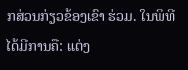ກສ່ວນກ່ຽວຂ້ອງເຂົາ ຮ່ວມ. ໃນພິທີໄດ້ມີການຄື: ແຕ່ງ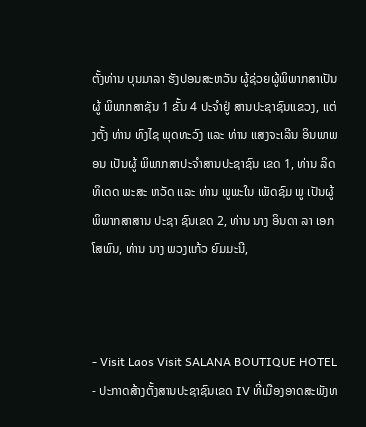ຕັ້ງທ່ານ ບຸນມາລາ ຮັງປອນສະຫວັນ ຜູ້ຊ່ວຍຜູ້ພິພາກສາເປັນຜູ້ ພິພາກສາຊັນ 1 ຂັ້ນ 4 ປະຈຳຢູ່ ສານປະຊາຊົນແຂວງ, ແຕ່ງຕັ້ງ ທ່ານ ທົງໄຊ ພຸດທະວົງ ແລະ ທ່ານ ແສງຈະເລີນ ອິນພາພອນ ເປັນຜູ້ ພິພາກສາປະຈຳສານປະຊາຊົນ ເຂດ 1, ທ່ານ ລິດທິເດດ ພະສະ ຫວັດ ແລະ ທ່ານ ພູພະໃນ ເພັດຊົມ ພູ ເປັນຜູ້ພິພາກສາສານ ປະຊາ ຊົນເຂດ 2, ທ່ານ ນາງ ອິນດາ ລາ ເອກໂສພົນ, ທ່ານ ນາງ ພວງແກ້ວ ຍົມມະນີ,



- Visit Laos Visit SALANA BOUTIQUE HOTEL - ປະກາດສ້າງຕັ້ງສານປະຊາຊົນເຂດ IV ທີ່ເມືອງອາດສະພັງທ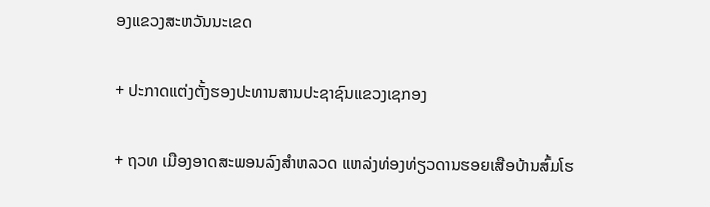ອງແຂວງສະຫວັນນະເຂດ

+ ປະກາດແຕ່ງຕັ້ງຮອງປະທານສານປະຊາຊົນແຂວງເຊກອງ

+ ຖວທ ເມືອງອາດສະພອນລົງສຳຫລວດ ແຫລ່ງທ່ອງທ່ຽວດານຮອຍເສືອບ້ານສົ້ມໂຮ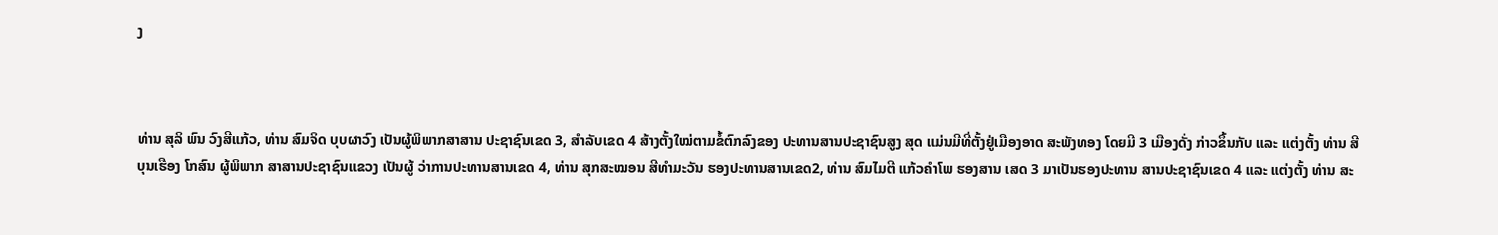ງ



ທ່ານ ສຸລິ ພົນ ວົງສີແກ້ວ, ທ່ານ ສົມຈິດ ບຸບຜາວົງ ເປັນຜູ້ພິພາກສາສານ ປະຊາຊົນເຂດ 3, ສຳລັບເຂດ 4 ສ້າງຕັ້ງໃໝ່ຕາມຂໍ້ຕົກລົງຂອງ ປະທານສານປະຊາຊົນສູງ ສຸດ ແມ່ນມີທີ່ຕັ້ງຢູ່ເມືອງອາດ ສະພັງທອງ ໂດຍມີ 3 ເມືອງດັ່ງ ກ່າວຂຶ້ນກັບ ແລະ ແຕ່ງຕັ້ງ ທ່ານ ສີບຸນເຮືອງ ໂກສົນ ຜູ້ພິພາກ ສາສານປະຊາຊົນແຂວງ ເປັນຜູ້ ວ່າການປະທານສານເຂດ 4, ທ່ານ ສຸກສະໝອນ ສີທຳມະວັນ ຮອງປະທານສານເຂດ2, ທ່ານ ສົມໄມຕີ ແກ້ວຄຳໂພ ຮອງສານ ເສດ 3 ມາເປັນຮອງປະທານ ສານປະຊາຊົນເຂດ 4 ແລະ ແຕ່ງຕັ້ງ ທ່ານ ສະ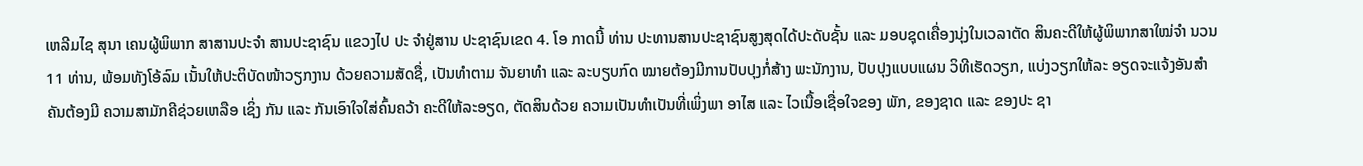ເຫລີມໄຊ ສຸນາ ເຄນຜູ້ພິພາກ ສາສານປະຈຳ ສານປະຊາຊົນ ແຂວງໄປ ປະ ຈຳຢູ່ສານ ປະຊາຊົນເຂດ 4. ໂອ ກາດນີ້ ທ່ານ ປະທານສານປະຊາຊົນສູງສຸດໄດ້ປະດັບຊັ້ນ ແລະ ມອບຊຸດເຄື່ອງນຸ່ງໃນເວລາຕັດ ສິນຄະດີໃຫ້ຜູ້ພິພາກສາໃໝ່ຈຳ ນວນ 11 ທ່ານ, ພ້ອມທັງໂອ້ລົມ ເນັ້ນໃຫ້ປະຕິບັດໜ້າວຽກງານ ດ້ວຍຄວາມສັດຊື່, ເປັນທຳຕາມ ຈັນຍາທຳ ແລະ ລະບຽບກົດ ໝາຍຕ້ອງມີການປັບປຸງກໍ່ສ້າງ ພະນັກງານ, ປັບປຸງແບບແຜນ ວິທີເຮັດວຽກ, ແບ່ງວຽກໃຫ້ລະ ອຽດຈະແຈ້ງອັນສຳຄັນຕ້ອງມີ ຄວາມສາມັກຄີຊ່ວຍເຫລືອ ເຊິ່ງ ກັນ ແລະ ກັນເອົາໃຈໃສ່ຄົ້ນຄວ້າ ຄະດີໃຫ້ລະອຽດ, ຕັດສິນດ້ວຍ ຄວາມເປັນທຳເປັນທີ່ເພິ່ງພາ ອາໄສ ແລະ ໄວເນື້ອເຊື່ອໃຈຂອງ ພັກ, ຂອງຊາດ ແລະ ຂອງປະ ຊາ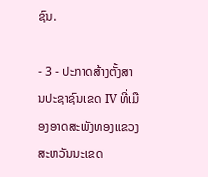ຊົນ.

- 3 - ປະກາດສ້າງຕັ້ງສານປະຊາຊົນເຂດ IV ທີ່ເມືອງອາດສະພັງທອງແຂວງສະຫວັນນະເຂດ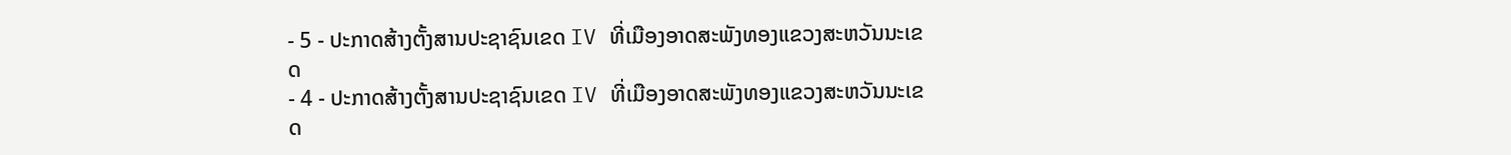- 5 - ປະກາດສ້າງຕັ້ງສານປະຊາຊົນເຂດ IV ທີ່ເມືອງອາດສະພັງທອງແຂວງສະຫວັນນະເຂດ
- 4 - ປະກາດສ້າງຕັ້ງສານປະຊາຊົນເຂດ IV ທີ່ເມືອງອາດສະພັງທອງແຂວງສະຫວັນນະເຂດ